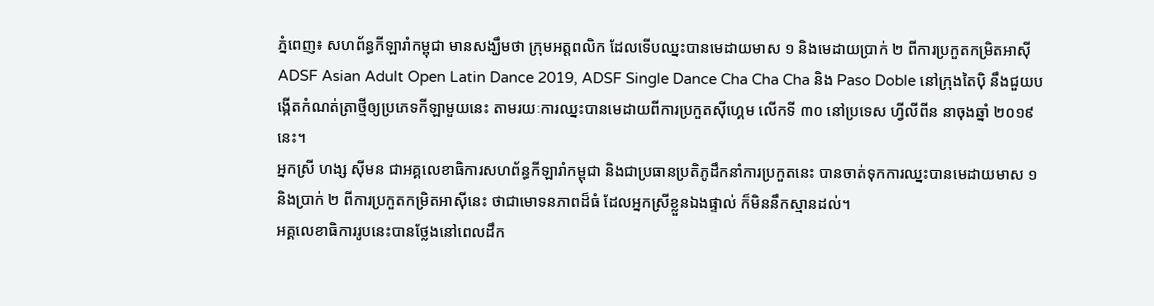ភ្នំពេញ៖ សហព័ន្ធកីឡារាំកម្ពុជា មានសង្ឃឹមថា ក្រុមអត្តពលិក ដែលទើបឈ្នះបានមេដាយមាស ១ និងមេដាយប្រាក់ ២ ពីការប្រកួតកម្រិតអាស៊ី ADSF Asian Adult Open Latin Dance 2019, ADSF Single Dance Cha Cha Cha និង Paso Doble នៅក្រុងតៃប៉ិ នឹងជួយបង្កើតកំណត់ត្រាថ្មីឲ្យប្រភេទកីឡាមួយនេះ តាមរយៈការឈ្នះបានមេដាយពីការប្រកួតស៊ីហ្គេម លើកទី ៣០ នៅប្រទេស ហ្វីលីពីន នាចុងឆ្នាំ ២០១៩ នេះ។
អ្នកស្រី ហង្ស ស៊ីមន ជាអគ្គលេខាធិការសហព័ន្ធកីឡារាំកម្ពុជា និងជាប្រធានប្រតិភូដឹកនាំការប្រកួតនេះ បានចាត់ទុកការឈ្នះបានមេដាយមាស ១ និងប្រាក់ ២ ពីការប្រកួតកម្រិតអាស៊ីនេះ ថាជាមោទនភាពដ៏ធំ ដែលអ្នកស្រីខ្លួនឯងផ្ទាល់ ក៏មិននឹកស្មានដល់។
អគ្គលេខាធិការរូបនេះបានថ្លែងនៅពេលដឹក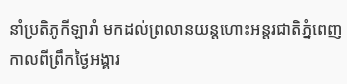នាំប្រតិភូកីឡារាំ មកដល់ព្រលានយន្តហោះអន្តរជាតិភ្នំពេញ កាលពីព្រឹកថ្ងៃអង្គារ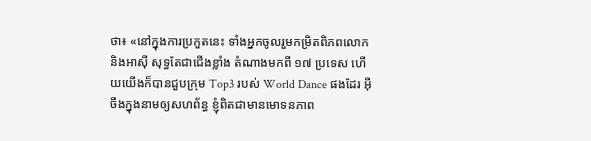ថា៖ «នៅក្នុងការប្រកួតនេះ ទាំងអ្នកចូលរួមកម្រិតពិភពលោក និងអាស៊ី សុទ្ធតែជាជើងខ្លាំង តំណាងមកពី ១៧ ប្រទេស ហើយយើងក៏បានជួបក្រុម Top3 របស់ World Dance ផងដែរ អ៊ីចឹងក្នុងនាមឲ្យសហព័ន្ធ ខ្ញុំពិតជាមានមោទនភាព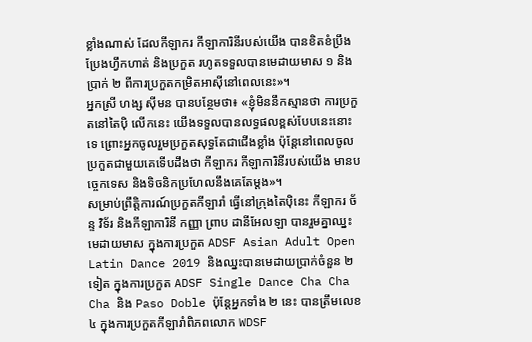ខ្លាំងណាស់ ដែលកីឡាករ កីឡាការិនីរបស់យើង បានខិតខំប្រឹងប្រែងហ្វឹកហាត់ និងប្រកួត រហូតទទួលបានមេដាយមាស ១ និងប្រាក់ ២ ពីការប្រកួតកម្រិតអាស៊ីនៅពេលនេះ»។
អ្នកស្រី ហង្ស ស៊ីមន បានបន្ថែមថា៖ «ខ្ញុំមិននឹកស្មានថា ការប្រកួតនៅតៃប៉ិ លើកនេះ យើងទទួលបានលទ្ធផលខ្ពស់បែបនេះនោះទេ ព្រោះអ្នកចូលរួមប្រកួតសុទ្ធតែជាជើងខ្លាំង ប៉ុន្តែនៅពេលចូលប្រកួតជាមួយគេទើបដឹងថា កីឡាករ កីឡាការិនីរបស់យើង មានបច្ចេកទេស និងទិចនិកប្រហែលនឹងគេតែម្តង»។
សម្រាប់ព្រឹត្តិការណ៍ប្រកួតកីឡារាំ ធ្វើនៅក្រុងតៃប៉ិនេះ កីឡាករ ច័ន្ទ វិទ័រ និងកីឡាការិនី កញ្ញា ព្រាប ដានីអែលឡា បានរួមគ្នាឈ្នះមេដាយមាស ក្នុងការប្រកួត ADSF Asian Adult Open Latin Dance 2019 និងឈ្នះបានមេដាយប្រាក់ចំនួន ២ ទៀត ក្នុងការប្រកួត ADSF Single Dance Cha Cha Cha និង Paso Doble ប៉ុន្តែអ្នកទាំង ២ នេះ បានត្រឹមលេខ ៤ ក្នុងការប្រកួតកីឡារាំពិភពលោក WDSF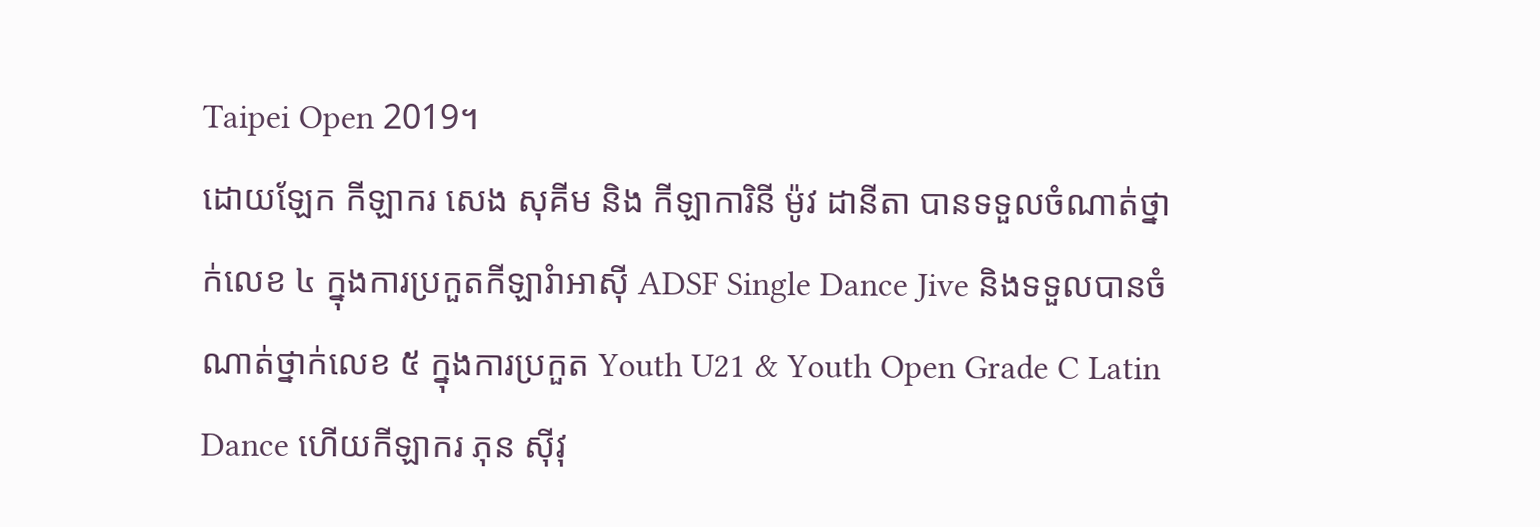Taipei Open 2019។
ដោយឡែក កីឡាករ សេង សុគីម និង កីឡាការិនី ម៉ូវ ដានីតា បានទទួលចំណាត់ថ្នាក់លេខ ៤ ក្នុងការប្រកួតកីឡារំាអាស៊ី ADSF Single Dance Jive និងទទួលបានចំណាត់ថ្នាក់លេខ ៥ ក្នុងការប្រកួត Youth U21 & Youth Open Grade C Latin Dance ហើយកីឡាករ ភុន ស៊ីវុ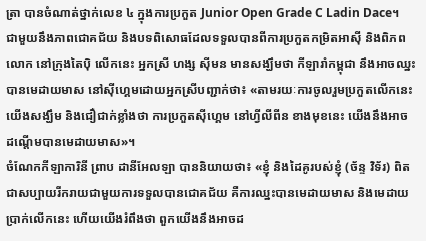ត្រា បានចំណាត់ថ្នាក់លេខ ៤ ក្នុងការប្រកួត Junior Open Grade C Ladin Dace។
ជាមួយនឹងភាពជោគជ័យ និងបទពិសោធដែលទទួលបានពីការប្រកួតកម្រិតអាស៊ី និងពិភពលោក នៅក្រុងតៃប៉ិ លើកនេះ អ្នកស្រី ហង្ស ស៊ីមន មានសង្ឃឹមថា កីឡារាំកម្ពុជា នឹងអាចឈ្នះបានមេដាយមាស នៅស៊ីហ្គេមដោយអ្នកស្រីបញ្ជាក់ថា៖ «តាមរយៈការចូលរួមប្រកួតលើកនេះ យើងសង្ឃឹម និងជឿជាក់ខ្លាំងថា ការប្រកួតស៊ីហ្គេម នៅហ្វីលីពីន ខាងមុខនេះ យើងនឹងអាចដណ្តើមបានមេដាយមាស»។
ចំណែកកីឡាការិនី ព្រាប ដានីអែលឡា បាននិយាយថា៖ «ខ្ញុំ និងដៃគូរបស់ខ្ញុំ (ច័ន្ទ វិទ័រ) ពិតជាសប្បាយរីករាយជាមួយការទទួលបានជោគជ័យ គឺការឈ្នះបានមេដាយមាស និងមេដាយប្រាក់លើកនេះ ហើយយើងរំពឹងថា ពួកយើងនឹងអាចដ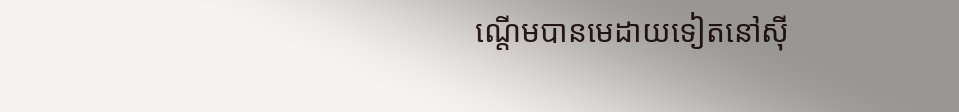ណ្តើមបានមេដាយទៀតនៅស៊ី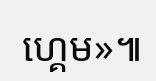ហ្គេម»៕